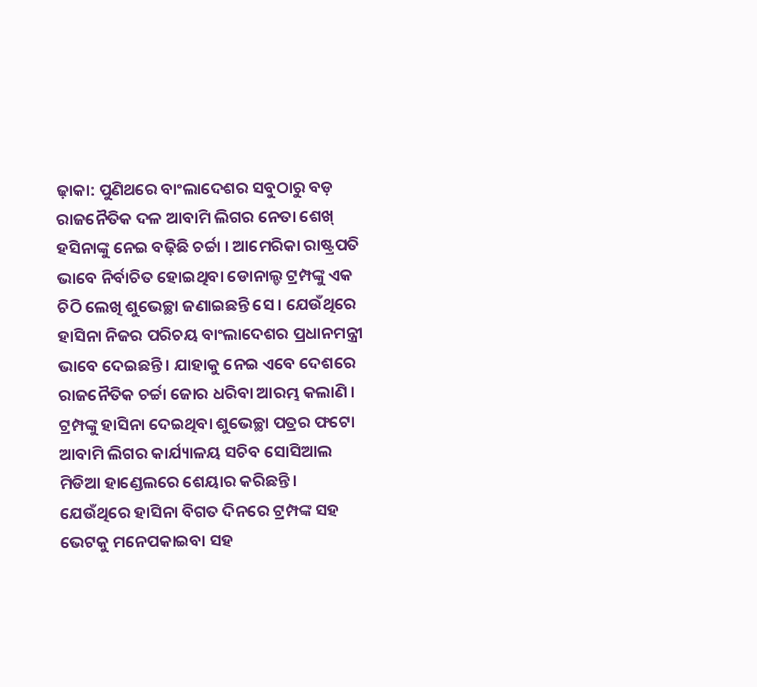ଢ଼ାକା: ପୁଣିଥରେ ବାଂଲାଦେଶର ସବୁଠାରୁ ବଡ଼ ରାଜନୈତିକ ଦଳ ଆବାମି ଲିଗର ନେତା ଶେଖ୍ ହସିନାଙ୍କୁ ନେଇ ବଢ଼ିଛି ଚର୍ଚ୍ଚା । ଆମେରିକା ରାଷ୍ଟ୍ରପତି ଭାବେ ନିର୍ବାଚିତ ହୋଇଥିବା ଡୋନାଲ୍ଡ ଟ୍ରମ୍ପଙ୍କୁ ଏକ ଚିଠି ଲେଖି ଶୁଭେଚ୍ଛା ଜଣାଇଛନ୍ତି ସେ । ଯେଉଁଥିରେ ହାସିନା ନିଜର ପରିଚୟ ବାଂଲାଦେଶର ପ୍ରଧାନମନ୍ତ୍ରୀ ଭାବେ ଦେଇଛନ୍ତି । ଯାହାକୁ ନେଇ ଏବେ ଦେଶରେ ରାଜନୈତିକ ଚର୍ଚ୍ଚା ଜୋର ଧରିବା ଆରମ୍ଭ କଲାଣି । ଟ୍ରମ୍ପଙ୍କୁ ହାସିନା ଦେଇଥିବା ଶୁଭେଚ୍ଛା ପତ୍ରର ଫଟୋ ଆବାମି ଲିଗର କାର୍ଯ୍ୟାଳୟ ସଚିବ ସୋସିଆଲ ମିଡିଆ ହାଣ୍ଡେଲରେ ଶେୟାର କରିଛନ୍ତି । ଯେଉଁଥିରେ ହାସିନା ବିଗତ ଦିନରେ ଟ୍ରମ୍ପଙ୍କ ସହ ଭେଟକୁ ମନେପକାଇବା ସହ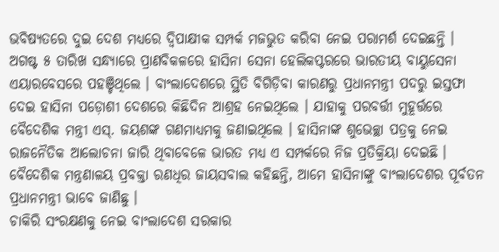ଭବିଷ୍ୟତରେ ଦୁଇ ଦେଶ ମଧ୍ୟରେ ଦ୍ୱିପାକ୍ଷୀକ ସମ୍ପର୍କ ମଜଭୁତ କରିବା ନେଇ ପରାମର୍ଶ ଦେଇଛନ୍ତି ।
ଅଗଷ୍ଟ ୫ ତାରିଖ ସନ୍ଧ୍ୟାରେ ପ୍ରାଣବିକଳରେ ହାସିନା ସେନା ହେଲିକପ୍ଟରରେ ଭାରତୀୟ ବାୟୁସେନା ଏୟାରବେସରେ ପହଞ୍ଚିଥିଲେ । ବାଂଲାଦେଶରେ ସ୍ଥିତି ବିଗିଡ଼ିବା କାରଣରୁ ପ୍ରଧାନମନ୍ତ୍ରୀ ପଦରୁ ଇସ୍ତଫା ଦେଇ ହାସିନା ପଡ଼ୋଶୀ ଦେଶରେ କିଛିଦିନ ଆଶ୍ରହ ନେଇଥିଲେ । ଯାହାକୁ ପରବର୍ତ୍ତୀ ମୁହୂର୍ତ୍ତରେ ବୈଦେଶିକ ମନ୍ତ୍ରୀ ଏସ୍. ଜୟଶଙ୍କ ଗଣମାଧ୍ୟମକୁ ଜଣାଇଥିଲେ । ହାସିନାଙ୍କ ଶୁଭେଚ୍ଛା ପତ୍ରକୁ ନେଇ ରାଜନୈତିକ ଆଲୋଚନା ଜାରି ଥିବାବେଳେ ଭାରତ ମଧ୍ୟ ଏ ସମ୍ପର୍କରେ ନିଜ ପ୍ରତିକ୍ରିୟା ଦେଇଛି । ବୈଦେଶିକ ମନ୍ତ୍ରଣାଳୟ ପ୍ରବକ୍ତା ରଣଧିର ଜାୟସବାଲ କହିଛନ୍ତି, ଆମେ ହାସିନାଙ୍କୁ ବାଂଲାଦେଶର ପୂର୍ବତନ ପ୍ରଧାନମନ୍ତ୍ରୀ ଭାବେ ଜାଣିଛୁ ।
ଚାକିରି ସଂରକ୍ଷଣକୁ ନେଇ ବାଂଲାଦେଶ ସରକାର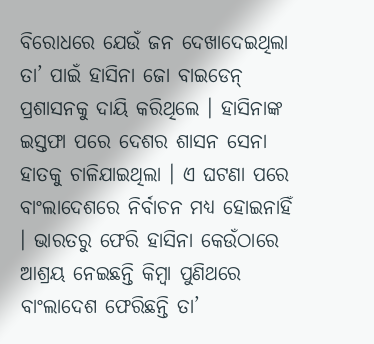ବିରୋଧରେ ଯେଉଁ ଜନ ଦେଖାଦେଇଥିଲା ତା’ ପାଇଁ ହାସିନା ଜୋ ବାଇଡେନ୍ ପ୍ରଶାସନକୁ ଦାୟି କରିଥିଲେ । ହାସିନାଙ୍କ ଇସ୍ତଫା ପରେ ଦେଶର ଶାସନ ସେନା ହାତକୁ ଚାଳିଯାଇଥିଲା । ଏ ଘଟଣା ପରେ ବାଂଲାଦେଶରେ ନିର୍ବାଚନ ମଧ୍ୟ ହୋଇନାହିଁ । ଭାରତରୁ ଫେରି ହାସିନା କେଉଁଠାରେ ଆଶ୍ରୟ ନେଇଛନ୍ତି କିମ୍ବା ପୁଣିଥରେ ବାଂଲାଦେଶ ଫେରିଛନ୍ତି ତା’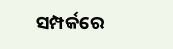ସମ୍ପର୍କରେ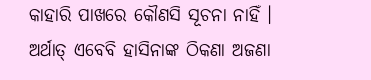କାହାରି ପାଖରେ କୌଣସି ସୂଚନା ନାହିଁ । ଅର୍ଥାତ୍ ଏବେବି ହାସିନାଙ୍କ ଠିକଣା ଅଜଣା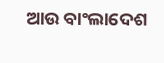ଆଉ ବାଂଲାଦେଶ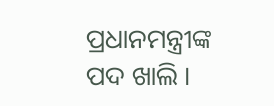ପ୍ରଧାନମନ୍ତ୍ରୀଙ୍କ ପଦ ଖାଲି ।